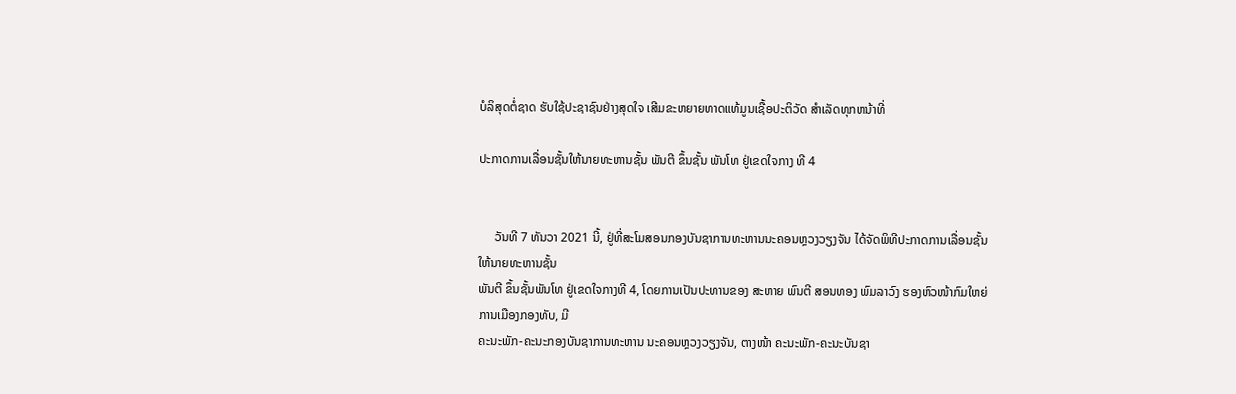ບໍລິສຸດຕໍ່ຊາດ ຮັບໃຊ້ປະຊາຊົນຢ່າງສຸດໃຈ ເສີມຂະຫຍາຍທາດແທ້ມູນເຊື້ອປະຕິວັດ ສໍາເລັດທຸກຫນ້າທີ່

ປະກາດການເລື່ອນຊັ້ນໃຫ້ນາຍທະຫານຊັ້ນ ພັນຕີ ຂຶ້ນຊັ້ນ ພັນໂທ ຢູ່ເຂດໃຈກາງ ທີ 4


     ວັນທີ 7 ທັນວາ 2021 ນີ້, ຢູ່ທີ່ສະໂມສອນກອງບັນຊາການທະຫານນະຄອນຫຼວງວຽງຈັນ ໄດ້ຈັດພິທີປະກາດການເລື່ອນຊັ້ນ ໃຫ້ນາຍທະຫານຊັ້ນ
ພັນຕີ ຂຶ້ນຊັ້ນພັນໂທ ຢູ່ເຂດໃຈກາງທີ 4, ໂດຍການເປັນປະທານຂອງ ສະຫາຍ ພົນຕີ ສອນທອງ ພົມລາວົງ ຮອງຫົວໜ້າກົມໃຫຍ່ການເມືອງກອງທັບ, ມີ
ຄະນະພັກ-ຄະນະກອງບັນຊາການທະຫານ ນະຄອນຫຼວງວຽງຈັນ, ຕາງໜ້າ ຄະນະພັກ-ຄະນະບັນຊາ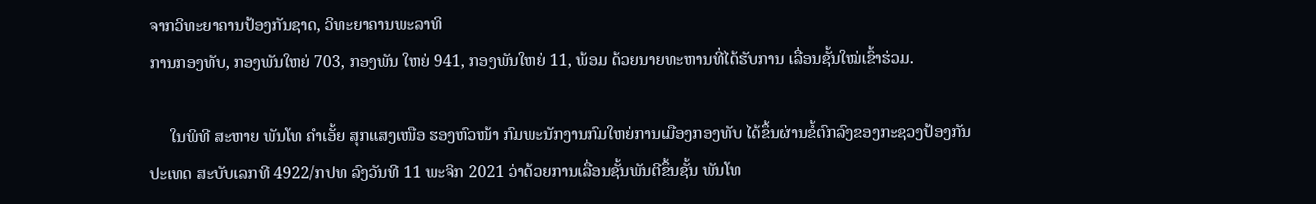ຈາກວິທະຍາຄານປ້ອງກັນຊາດ, ວິທະຍາຄານພະລາທິ
ການກອງທັບ, ກອງພັນໃຫຍ່ 703, ກອງພັນ ໃຫຍ່ 941, ກອງພັນໃຫຍ່ 11, ພ້ອມ ດ້ວຍນາຍທະຫານທີ່ໄດ້ຮັບການ ເລື່ອນຊັ້ນໃໝ່ເຂົ້າຮ່ວມ.

     ໃນພິທີ ສະຫາຍ ພັນໂທ ຄໍາເອັ້ຍ ສຸກແສງເໜືອ ຮອງຫົວໜ້າ ກົມພະນັກງານກົມໃຫຍ່ການເມືອງກອງທັບ ໄດ້ຂຶ້ນຜ່ານຂໍ້ຕົກລົງຂອງກະຊວງປ້ອງກັນ
ປະເທດ ສະບັບເລກທີ 4922/ກປທ ລົງວັນທີ 11 ພະຈິກ 2021 ວ່າດ້ວຍການເລື່ອນຊັ້ນພັນຕີຂຶ້ນຊັ້ນ ພັນໂທ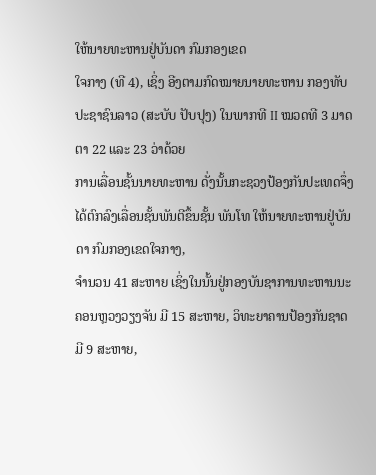ໃຫ້ນາຍທະຫານຢູ່ບັນດາ ກົມກອງເຂດ
ໃຈກາງ (ທີ 4), ເຊິ່ງ ອີງຕາມກົດໝາຍນາຍທະຫານ ກອງທັບປະຊາຊົນລາວ (ສະບັບ ປັບປຸງ) ໃນພາກທີ II ໝວດທີ 3 ມາດຕາ 22 ແລະ 23 ວ່າດ້ວຍ
ການເລື່ອນຊັ້ນນາຍທະຫານ ດັ່ງນັ້ນກະຊວງປ້ອງກັນປະເທດຈຶ່ງໄດ້ຕົກລົງເລື່ອນຊັ້ນພັນຕີຂຶ້ນຊັ້ນ ພັນໂທ ໃຫ້ນາຍທະຫານຢູ່ບັນດາ ກົມກອງເຂດໃຈກາງ,
ຈໍານວນ 41 ສະຫາຍ ເຊິ່ງໃນນັ້ນຢູ່ກອງບັນຊາການທະຫານນະຄອນຫຼວງວຽງຈັນ ມີ 15 ສະຫາຍ, ວິທະຍາຄານປ້ອງກັນຊາດ ມີ 9 ສະຫາຍ,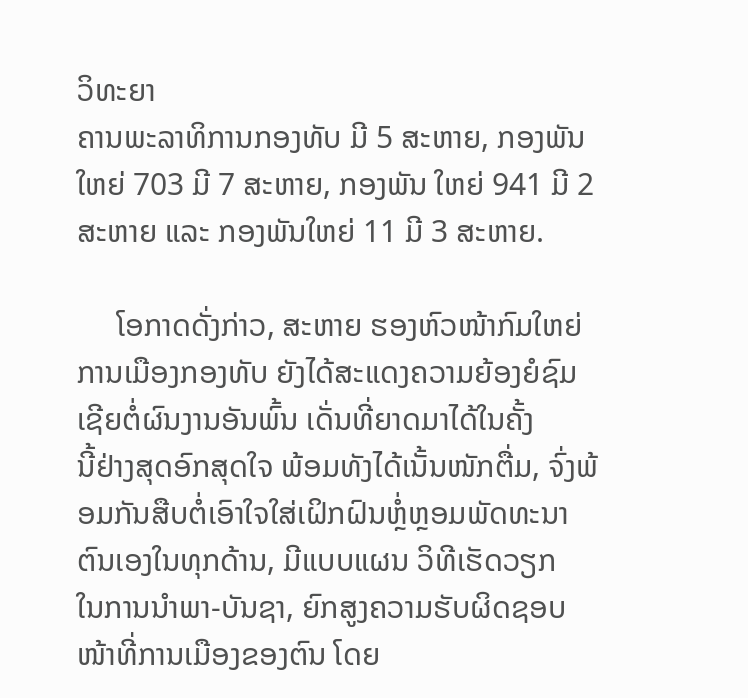ວິທະຍາ
ຄານພະລາທິການກອງທັບ ມີ 5 ສະຫາຍ, ກອງພັນໃຫຍ່ 703 ມີ 7 ສະຫາຍ, ກອງພັນ ໃຫຍ່ 941 ມີ 2 ສະຫາຍ ແລະ ກອງພັນໃຫຍ່ 11 ມີ 3 ສະຫາຍ.

     ໂອກາດດັ່ງກ່າວ, ສະຫາຍ ຮອງຫົວໜ້າກົມໃຫຍ່ການເມືອງກອງທັບ ຍັງໄດ້ສະແດງຄວາມຍ້ອງຍໍຊົມເຊີຍຕໍ່ຜົນງານອັນພົ້ນ ເດັ່ນທີ່ຍາດມາໄດ້ໃນຄັ້ງ
ນີ້ຢ່າງສຸດອົກສຸດໃຈ ພ້ອມທັງໄດ້ເນັ້ນໜັກຕື່ມ, ຈົ່ງພ້ອມກັນສືບຕໍ່ເອົາໃຈໃສ່ເຝິກຝົນຫຼໍ່ຫຼອມພັດທະນາ ຕົນເອງໃນທຸກດ້ານ, ມີແບບແຜນ ວິທີເຮັດວຽກ
ໃນການນຳພາ-ບັນຊາ, ຍົກສູງຄວາມຮັບຜິດຊອບໜ້າທີ່ການເມືອງຂອງຕົນ ໂດຍ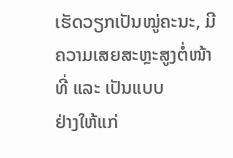ເຮັດວຽກເປັນໝູ່ຄະນະ, ມີຄວາມເສຍສະຫຼະສູງຕໍ່ໜ້າທີ່ ແລະ ເປັນແບບ
ຢ່າງໃຫ້ແກ່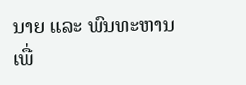ນາຍ ແລະ ພົນທະຫານ ເພື່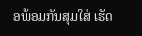ອພ້ອມກັນສຸມໃສ່ ເຮັດ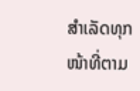ສຳເລັດທຸກໜ້າທີ່ຕາມ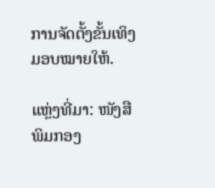ການຈັດຕັ້ງຂັ້ນເທິງມອບໝາຍໃຫ້.

ແຫຼ່ງທີ່ມາ: ໜັງສືພິມກອງ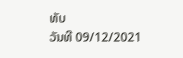ທັບ
ວັນທີ 09/12/2021